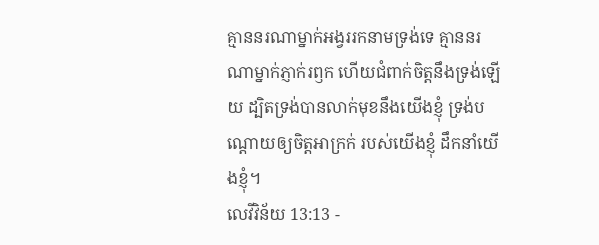គ្មាននរណាម្នាក់អង្វររកនាមទ្រង់ទេ គ្មាននរណាម្នាក់ភ្ញាក់រឭក ហើយជំពាក់ចិត្តនឹងទ្រង់ឡើយ ដ្បិតទ្រង់បានលាក់មុខនឹងយើងខ្ញុំ ទ្រង់បណ្ដោយឲ្យចិត្តអាក្រក់ របស់យើងខ្ញុំ ដឹកនាំយើងខ្ញុំ។
លេវីវិន័យ 13:13 -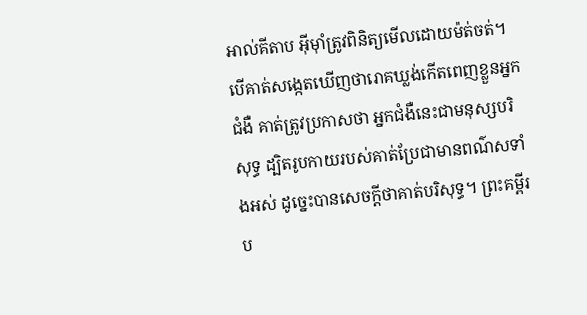អាល់គីតាប អ៊ីមុាំត្រូវពិនិត្យមើលដោយម៉ត់ចត់។ បើគាត់សង្កេតឃើញថារោគឃ្លង់កើតពេញខ្លួនអ្នកជំងឺ គាត់ត្រូវប្រកាសថា អ្នកជំងឺនេះជាមនុស្សបរិសុទ្ធ ដ្បិតរូបកាយរបស់គាត់ប្រែជាមានពណ៌សទាំងអស់ ដូច្នេះបានសេចក្តីថាគាត់បរិសុទ្ធ។ ព្រះគម្ពីរប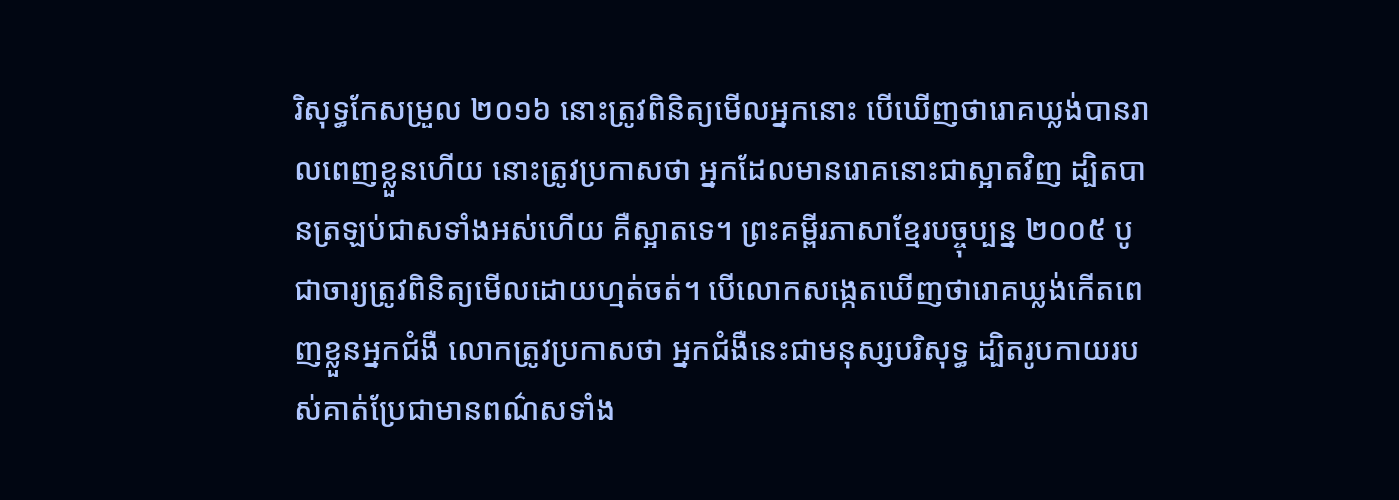រិសុទ្ធកែសម្រួល ២០១៦ នោះត្រូវពិនិត្យមើលអ្នកនោះ បើឃើញថារោគឃ្លង់បានរាលពេញខ្លួនហើយ នោះត្រូវប្រកាសថា អ្នកដែលមានរោគនោះជាស្អាតវិញ ដ្បិតបានត្រឡប់ជាសទាំងអស់ហើយ គឺស្អាតទេ។ ព្រះគម្ពីរភាសាខ្មែរបច្ចុប្បន្ន ២០០៥ បូជាចារ្យត្រូវពិនិត្យមើលដោយហ្មត់ចត់។ បើលោកសង្កេតឃើញថារោគឃ្លង់កើតពេញខ្លួនអ្នកជំងឺ លោកត្រូវប្រកាសថា អ្នកជំងឺនេះជាមនុស្សបរិសុទ្ធ ដ្បិតរូបកាយរបស់គាត់ប្រែជាមានពណ៌សទាំង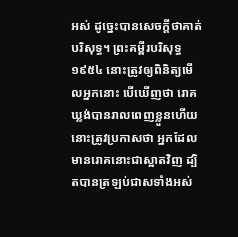អស់ ដូច្នេះបានសេចក្ដីថាគាត់បរិសុទ្ធ។ ព្រះគម្ពីរបរិសុទ្ធ ១៩៥៤ នោះត្រូវឲ្យពិនិត្យមើលអ្នកនោះ បើឃើញថា រោគឃ្លង់បានរាលពេញខ្លួនហើយ នោះត្រូវប្រកាសថា អ្នកដែលមានរោគនោះជាស្អាតវិញ ដ្បិតបានត្រឡប់ជាសទាំងអស់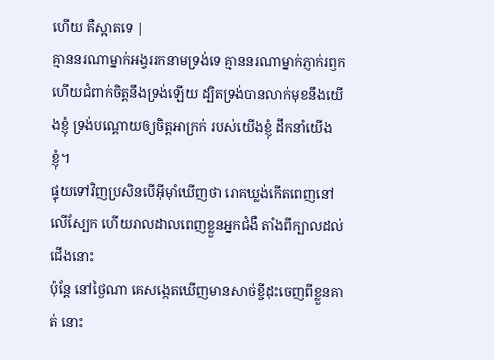ហើយ គឺស្អាតទេ |
គ្មាននរណាម្នាក់អង្វររកនាមទ្រង់ទេ គ្មាននរណាម្នាក់ភ្ញាក់រឭក ហើយជំពាក់ចិត្តនឹងទ្រង់ឡើយ ដ្បិតទ្រង់បានលាក់មុខនឹងយើងខ្ញុំ ទ្រង់បណ្ដោយឲ្យចិត្តអាក្រក់ របស់យើងខ្ញុំ ដឹកនាំយើងខ្ញុំ។
ផ្ទុយទៅវិញប្រសិនបើអ៊ីមុាំឃើញថា រោគឃ្លង់កើតពេញនៅលើស្បែក ហើយរាលដាលពេញខ្លួនអ្នកជំងឺ តាំងពីក្បាលដល់ជើងនោះ
ប៉ុន្តែ នៅថ្ងៃណា គេសង្កេតឃើញមានសាច់ខ្ចីដុះចេញពីខ្លួនគាត់ នោះ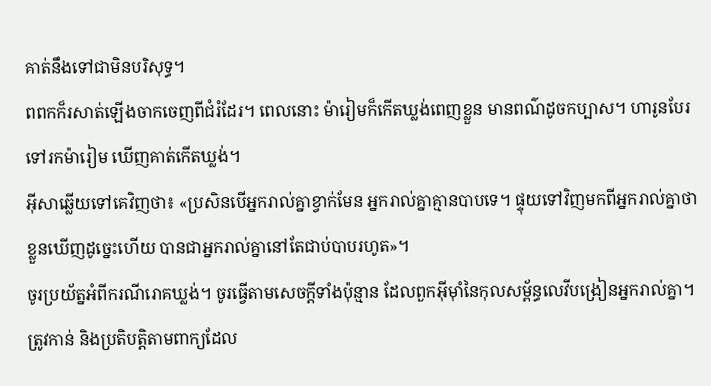គាត់នឹងទៅជាមិនបរិសុទ្ធ។
ពពកក៏រសាត់ឡើងចាកចេញពីជំរំដែរ។ ពេលនោះ ម៉ារៀមក៏កើតឃ្លង់ពេញខ្លួន មានពណ៌ដូចកប្បាស។ ហារូនបែរទៅរកម៉ារៀម ឃើញគាត់កើតឃ្លង់។
អ៊ីសាឆ្លើយទៅគេវិញថា៖ «ប្រសិនបើអ្នករាល់គ្នាខ្វាក់មែន អ្នករាល់គ្នាគ្មានបាបទេ។ ផ្ទុយទៅវិញមកពីអ្នករាល់គ្នាថា ខ្លួនឃើញដូច្នេះហើយ បានជាអ្នករាល់គ្នានៅតែជាប់បាបរហូត»។
ចូរប្រយ័ត្នអំពីករណីរោគឃ្លង់។ ចូរធ្វើតាមសេចក្តីទាំងប៉ុន្មាន ដែលពួកអ៊ីមុាំនៃកុលសម្ព័ន្ធលេវីបង្រៀនអ្នករាល់គ្នា។ ត្រូវកាន់ និងប្រតិបត្តិតាមពាក្យដែល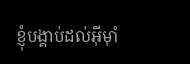ខ្ញុំបង្គាប់ដល់អ៊ីមុាំ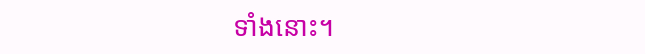ទាំងនោះ។